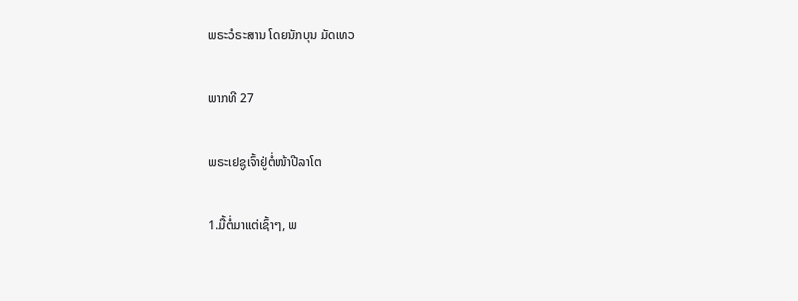ພຣະວໍຣະສານ ໂດຍນັກບຸນ ມັດເທວ

ພາກທີ 27

ພຣະເຢຊູເຈົ້າຢູ່ຕໍ່ໜ້າປີລາໂຕ

1.ມື້ຕໍ່ມາແຕ່ເຊົ້າໆ, ພ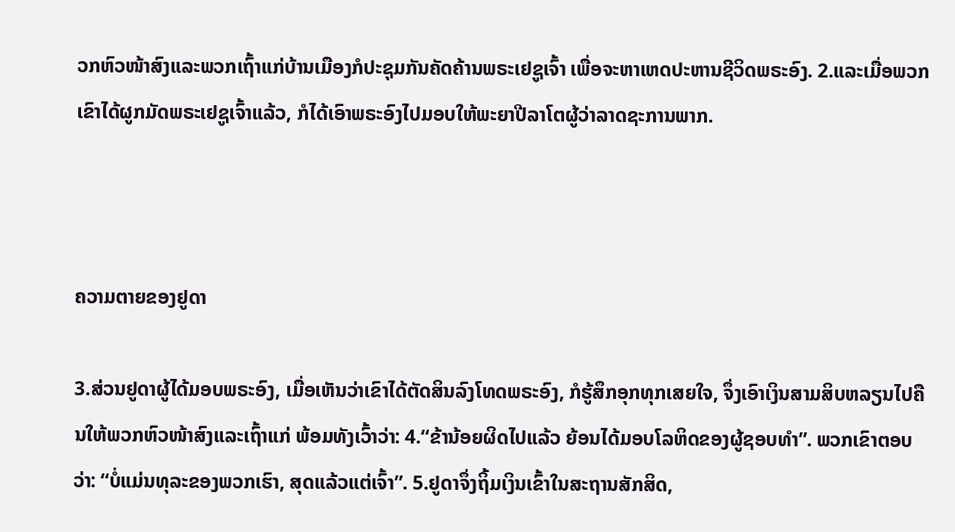ວກຫົວໜ້າສົງແລະພວກເຖົ້າແກ່ບ້ານເມືອງກໍປະຊຸມກັນຄັດຄ້ານພຣະເຢຊູເຈົ້າ ເພື່ອຈະຫາເຫດປະຫານຊີວິດພຣະອົງ. 2.ແລະເມື່ອພວກເຂົາໄດ້ຜູກມັດພຣະເຢຊູເຈົ້າແລ້ວ, ກໍໄດ້ເອົາພຣະອົງໄປມອບໃຫ້ພະຍາປີລາໂຕຜູ້ວ່າລາດຊະການພາກ.



ຄວາມຕາຍຂອງຢູດາ

3.ສ່ວນຢູດາຜູ້ໄດ້ມອບພຣະອົງ, ເມື່ອເຫັນວ່າເຂົາໄດ້ຕັດສິນລົງໂທດພຣະອົງ, ກໍຮູ້ສຶກອຸກທຸກເສຍໃຈ, ຈຶ່ງເອົາເງິນສາມສິບຫລຽນໄປຄືນໃຫ້ພວກຫົວໜ້າສົງແລະເຖົ້າແກ່ ພ້ອມທັງເວົ້າວ່າ: 4.“ຂ້ານ້ອຍຜິດໄປແລ້ວ ຍ້ອນໄດ້ມອບໂລຫິດຂອງຜູ້ຊອບທຳ”. ພວກເຂົາຕອບວ່າ: “ບໍ່ແມ່ນທຸລະຂອງພວກເຮົາ, ສຸດແລ້ວແຕ່ເຈົ້າ”. 5.ຢູດາຈຶ່ງຖິ້ມເງິນເຂົ້າໃນສະຖານສັກສິດ,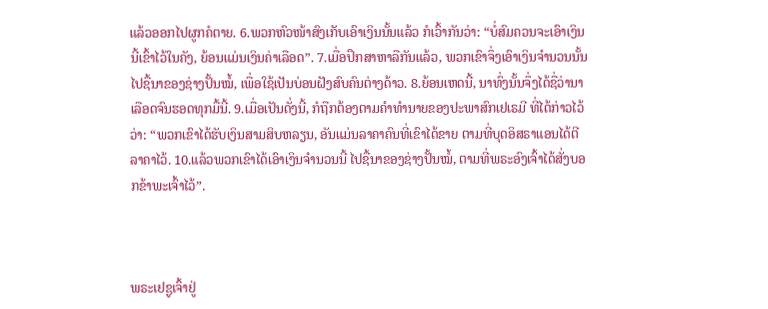ແລ້ວອອກໄປຜູກຄໍຕາຍ. 6.ພວກຫົວໜ້າສົງເກັບເອົາເງິນນັ້ນແລ້ວ ກໍເວົ້າກັນວ່າ: “ບໍ່ສົມຄວນຈະເອົາເງິນນີ້ເຂົ້າໄວ້ໃນຄັງ, ຍ້ອນແມ່ນເງິນຄ່າເລືອດ”. 7.ເມື່ອປຶກສາຫາລືກັນແລ້ວ, ພວກເຂົາຈຶ່ງເອົາເງິນຈຳນວນນັ້ນໄປຊື້ນາຂອງຊ່າງປັ້ນໝໍ້, ເພື່ອໃຊ້ເປັນບ່ອນຝັງສົບຄົນຕ່າງດ້າວ. 8.ຍ້ອນເຫດນີ້, ນາທົ່ງນັ້ນຈຶ່ງໄດ້ຊື່ວ່ານາເລືອດຈົນຮອດທຸກມື້ນີ້. 9.ເມື່ອເປັນດັ່ງນີ້, ກໍຖືກຕ້ອງຕາມຄຳທຳນາຍຂອງປະພາສົກເຢເຣມີ ທີ່ໄດ້ກ່າວໄວ້ວ່າ: “ພວກເຂົາໄດ້ຮັບເງິນສາມສິບຫລຽນ, ອັນແມ່ນລາຄາຄົນທີ່ເຂົາໄດ້ຂາຍ ຕາມທີ່ບຸດອິສຣາແອນໄດ້ຕີລາຄາໄວ້. 10.ແລ້ວພວກເຂົາໄດ້ເອົາເງິນຈຳນວນນີ້ ໄປຊື້ນາຂອງຊ່າງປັ້ນໝໍ້, ຕາມທີ່ພຣະອົງເຈົ້າໄດ້ສັ່ງບອກຂ້າພະເຈົ້າໄວ້”.



ພຣະເຢຊູເຈົ້າຢູ່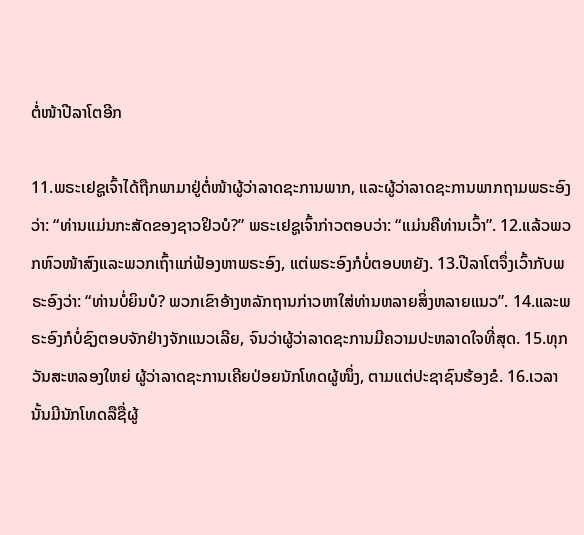ຕໍ່ໜ້າປີລາໂຕອີກ

11.ພຣະເຢຊູເຈົ້າໄດ້ຖືກພາມາຢູ່ຕໍ່ໜ້າຜູ້ວ່າລາດຊະການພາກ, ແລະຜູ້ວ່າລາດຊະການພາກຖາມພຣະອົງວ່າ: “ທ່ານແມ່ນກະສັດຂອງຊາວຢິວບໍ?” ພຣະເຢຊູເຈົ້າກ່າວຕອບວ່າ: “ແມ່ນຄືທ່ານເວົ້າ”. 12.ແລ້ວພວກຫົວໜ້າສົງແລະພວກເຖົ້າແກ່ຟ້ອງຫາພຣະອົງ, ແຕ່ພຣະອົງກໍບໍ່ຕອບຫຍັງ. 13.ປີລາໂຕຈຶ່ງເວົ້າກັບພຣະອົງວ່າ: “ທ່ານບໍ່ຍິນບໍ? ພວກເຂົາອ້າງຫລັກຖານກ່າວຫາໃສ່ທ່ານຫລາຍສິ່ງຫລາຍແນວ”. 14.ແລະພຣະອົງກໍບໍ່ຊົງຕອບຈັກຢ່າງຈັກແນວເລີຍ, ຈົນວ່າຜູ້ວ່າລາດຊະການມີຄວາມປະຫລາດໃຈທີ່ສຸດ. 15.ທຸກວັນສະຫລອງໃຫຍ່ ຜູ້ວ່າລາດຊະການເຄີຍປ່ອຍນັກໂທດຜູ້ໜຶ່ງ, ຕາມແຕ່ປະຊາຊົນຮ້ອງຂໍ. 16.ເວລານັ້ນມີນັກໂທດລືຊື່ຜູ້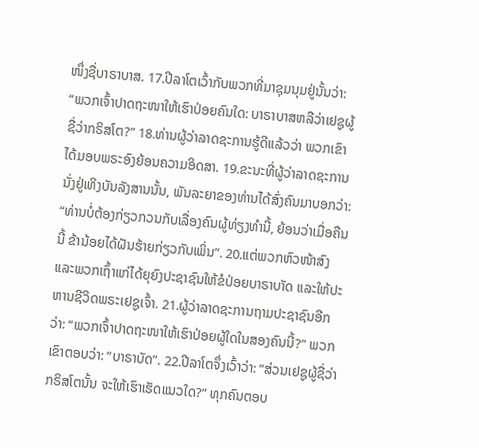ໜຶ່ງຊື່ບາຣາບາສ. 17.ປີລາໂຕເວົ້າກັບພວກທີ່ມາຊຸມນຸມຢູ່ນັ້ນວ່າ: “ພວກເຈົ້າປາດຖະໜາໃຫ້ເຮົາປ່ອຍຄົນໃດ: ບາຣາບາສຫລືວ່າເຢຊູຜູ້ຊື່ວ່າກຣິສໂຕ?” 18.ທ່ານຜູ້ວ່າລາດຊະການຮູ້ດີແລ້ວວ່າ ພວກເຂົາໄດ້ມອບພຣະອົງຍ້ອນຄວາມອິດສາ. 19.ຂະນະທີ່ຜູ້ວ່າລາດຊະການນັ່ງຢູ່ເທິງບັນລັງສານນັ້ນ, ພັນລະຍາຂອງທ່ານໄດ້ສົ່ງຄົນມາບອກວ່າ: “ທ່ານບໍ່ຕ້ອງກ່ຽວກວນກັບເລື່ອງຄົນຜູ້ທ່ຽງທຳນີ້, ຍ້ອນວ່າເມື່ອຄືນນີ້ ຂ້ານ້ອຍໄດ້ຝັນຮ້າຍກ່ຽວກັບເພິ່ນ”. 20.ແຕ່ພວກຫົວໜ້າສົງແລະພວກເຖົ້າແກ່ໄດ້ຍຸຍົງປະຊາຊົນໃຫ້ຂໍປ່ອຍບາຣາບາັດ ແລະໃຫ້ປະຫານຊີວິດພຣະເຢຊູເຈົ້າ. 21.ຜູ້ວ່າລາດຊະການຖາມປະຊາຊົນອີກວ່າ: “ພວກເຈົ້າປາດຖະໜາໃຫ້ເຮົາປ່ອຍຜູ້ໃດໃນສອງຄົນນີ້?” ພວກເຂົາຕອບວ່າ: “ບາຣາບັດ”. 22.ປີລາໂຕຈຶ່ງເວົ້າວ່າ: “ສ່ວນເຢຊູຜູ້ຊື່ວ່າກຣິສໂຕນັ້ນ ຈະໃຫ້ເຮົາເຮັດແນວໃດ?” ທຸກຄົນຕອບ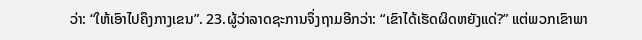ວ່າ: “ໃຫ້ເອົາໄປຄຶງກາງເຂນ”. 23.ຜູ້ວ່າລາດຊະການຈຶ່ງຖາມອີກວ່າ: “ເຂົາໄດ້ເຮັດຜິດຫຍັງແດ່?” ແຕ່ພວກເຂົາພາ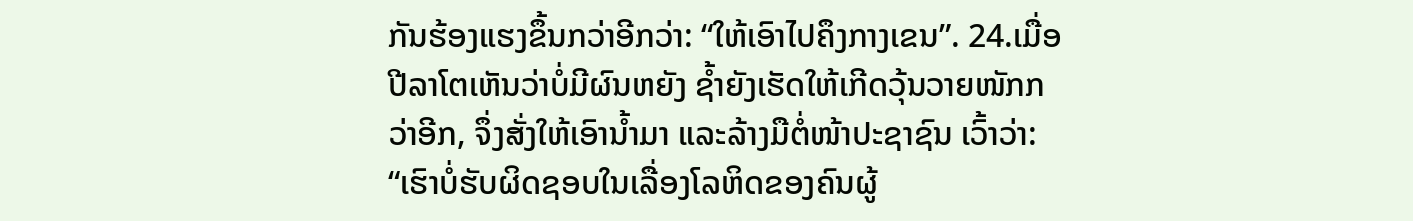ກັນຮ້ອງແຮງຂຶ້ນກວ່າອີກວ່າ: “ໃຫ້ເອົາໄປຄຶງກາງເຂນ”. 24.ເມື່ອປີລາໂຕເຫັນວ່າບໍ່ມີຜົນຫຍັງ ຊ້ຳຍັງເຮັດໃຫ້ເກີດວຸ້ນວາຍໜັກກວ່າອີກ, ຈຶ່ງສັ່ງໃຫ້ເອົານ້ຳມາ ແລະລ້າງມືຕໍ່ໜ້າປະຊາຊົນ ເວົ້າວ່າ: “ເຮົາບໍ່ຮັບຜິດຊອບໃນເລື່ອງໂລຫິດຂອງຄົນຜູ້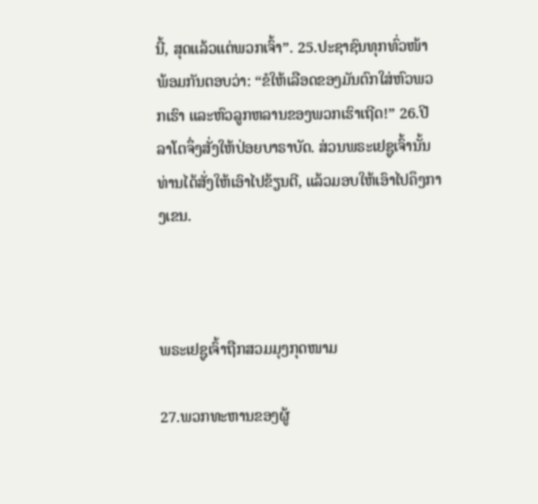ນີ້, ສຸດແລ້ວແຕ່ພວກເຈົ້າ”. 25.ປະຊາຊົນທຸກທົ່ວໜ້າ ພ້ອມກັນຕອບວ່າ: “ຂໍໃຫ້ເລືອດຂອງມັນຕົກໃສ່ຫົວພວກເຮົາ ແລະຫົວລູກຫລານຂອງພວກເຮົາເຖີດ!” 26.ປີລາໂຕຈຶ່ງສັ່ງໃຫ້ປ່ອຍບາຣາບັດ. ສ່ວນພຣະເຢຊູເຈົ້ານັ້ນ ທ່ານໄດ້ສັ່ງໃຫ້ເອົາໄປຂ້ຽນຕີ, ແລ້ວມອບໃຫ້ເອົາໄປຄຶງກາງເຂນ.



ພຣະເຢຊູເຈົ້າຖືກສວມມຸງກຸດໜາມ

27.ພວກທະຫານຂອງຜູ້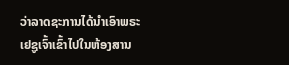ວ່າລາດຊະການໄດ້ນຳເອົາພຣະເຢຊູເຈົ້າເຂົ້າໄປໃນຫ້ອງສານ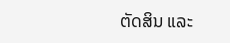ຕັດສິນ ແລະ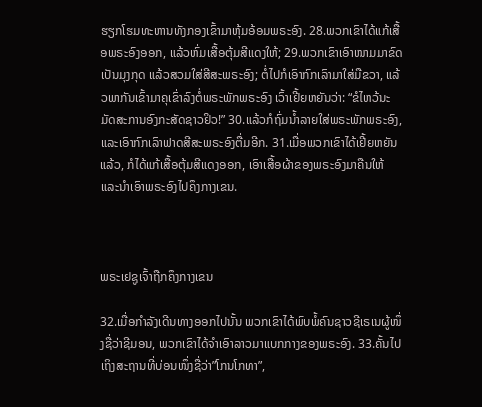ຮຽກໂຮມທະຫານທັງກອງເຂົ້າມາຫຸ້ມອ້ອມພຣະອົງ. 28.ພວກເຂົາໄດ້ແກ້ເສື້ອພຣະອົງອອກ, ແລ້ວຫົ່ມເສື້ອຕຸ້ມສີແດງໃຫ້; 29.ພວກເຂົາເອົາໜາມມາຂົດເປັນມຸງກຸດ ແລ້ວສວມໃສ່ສີສະພຣະອົງ; ຕໍ່ໄປກໍເອົາກົກເລົາມາໃສ່ມືຂວາ, ແລ້ວພາກັນເຂົ້າມາຄຸເຂົ່າລົງຕໍ່ພຣະພັກພຣະອົງ ເວົ້າເຢີ້ຍຫຍັນວ່າ: “ຂໍໄຫວ້ນະມັດສະການອົງກະສັດຊາວຢິວ!” 30.ແລ້ວກໍຖົ່ມນ້ຳລາຍໃສ່ພຣະພັກພຣະອົງ, ແລະເອົາກົກເລົາຟາດສີສະພຣະອົງຕື່ມອີກ. 31.ເມື່ອພວກເຂົາໄດ້ເຢີ້ຍຫຍັນແລ້ວ, ກໍໄດ້ແກ້ເສື້ອຕຸ້ມສີແດງອອກ, ເອົາເສື້ອຜ້າຂອງພຣະອົງມາຄືນໃຫ້ ແລະນຳເອົາພຣະອົງໄປຄຶງກາງເຂນ.



ພຣະເຢຊູເຈົ້າຖືກຄຶງກາງເຂນ

32.ເມື່ອກຳລັງເດີນທາງອອກໄປນັ້ນ ພວກເຂົາໄດ້ພົບພໍ້ຄົນຊາວຊີເຣເນຜູ້ໜຶ່ງຊື່ວ່າຊີມອນ, ພວກເຂົາໄດ້ຈຳເອົາລາວມາແບກກາງຂອງພຣະອົງ. 33.ຄັ້ນໄປເຖິງສະຖານທີ່ບ່ອນໜຶ່ງຊື່ວ່າ”ໂກນໂກທາ”,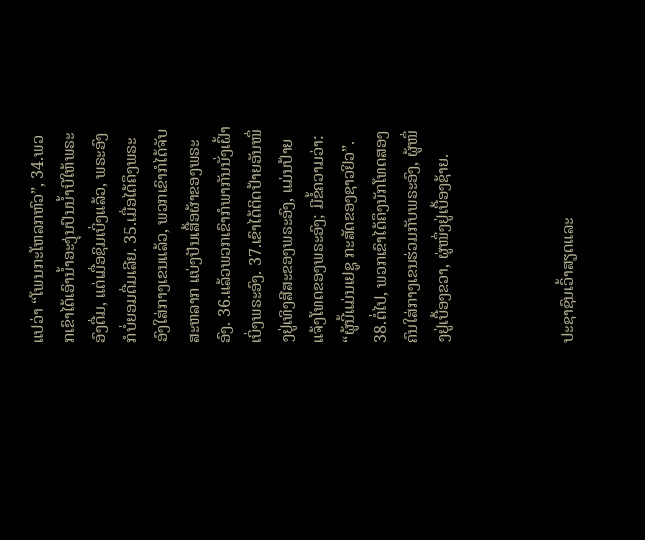ແປວ່າ “ໂພນກະໂຫລກຫົວ”, 34.ພວກເຂົາໄດ້ເອົານ້ຳອະງຸ່ນປົນນ້ຳບີໃຫ້ພຣະອົງດື່ມ, ແຕ່ເມື່ອຊິມເບິ່ງແລ້ວ, ພຣະອົງກໍບໍ່ຍອມດື່ມເລີຍ. 35.ເມື່ອໄດ້ຄຶງພຣະອົງໃສ່ກາງເຂນແລ້ວ, ພວກເຂົາກໍໄດ້ຈັບສະຫລາກ ແບ່ງປັນເສື້ອຜ້າຂອງພຣະອົງ. 36.ແລ້ວພວກເຂົາກໍພາກັນນັ່ງເຝົ້າເບິ່ງພຣະອົງ. 37.ເຂົາໄດ້ຕິດປ້າຍອັນໜຶ່ງຢູ່ເທິງສີສະຂອງພຣະອົງ, ແມ່ນປ້າຍແຈ້ງໂທດຂອງພຣະອົງ; ມີຂໍ້ຄວາມວ່າ: “ຜູ້ນີ້ແມ່ນເຢຊູ ກະສັດຂອງຊາວຢິວ”. 38.ຕໍ່ໄປ, ພວກເຂົາໄດ້ຄຶງນັກໂທດສອງຄົນໃສ່ກາງເຂນຮ່ວມກັບພຣະອົງ, ຜູ້ໜຶ່ງຢູ່ເບື້ອງຂວາ, ຜູ່ໜຶ່ງຢູ່ເບື້ອງຊ້າຍ.



ປະຊາຊົນເວົ້າສຽດແລະ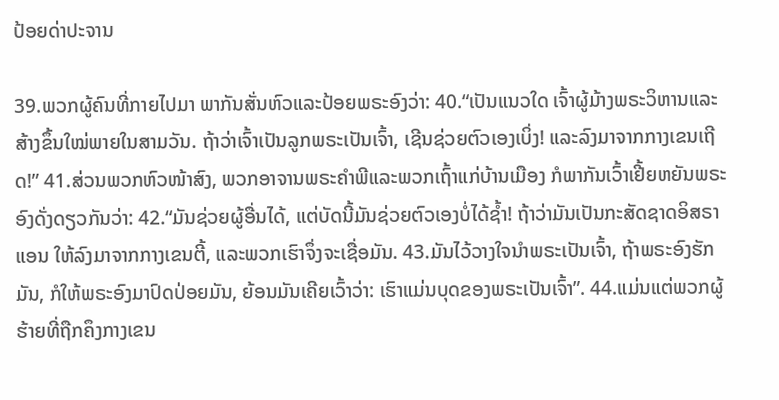ປ້ອຍດ່າປະຈານ

39.ພວກຜູ້ຄົນທີ່ກາຍໄປມາ ພາກັນສັ່ນຫົວແລະປ້ອຍພຣະອົງວ່າ: 40.“ເປັນແນວໃດ ເຈົ້າຜູ້ມ້າງພຣະວິຫານແລະສ້າງຂຶ້ນໃໝ່ພາຍໃນສາມວັນ. ຖ້າວ່າເຈົ້າເປັນລູກພຣະເປັນເຈົ້າ, ເຊີນຊ່ວຍຕົວເອງເບິ່ງ! ແລະລົງມາຈາກກາງເຂນເຖີດ!” 41.ສ່ວນພວກຫົວໜ້າສົງ, ພວກອາຈານພຣະຄຳພີແລະພວກເຖົ້າແກ່ບ້ານເມືອງ ກໍພາກັນເວົ້າເຢີ້ຍຫຍັນພຣະອົງດັ່ງດຽວກັນວ່າ: 42.“ມັນຊ່ວຍຜູ້ອື່ນໄດ້, ແຕ່ບັດນີ້ມັນຊ່ວຍຕົວເອງບໍ່ໄດ້ຊ້ຳ! ຖ້າວ່າມັນເປັນກະສັດຊາດອິສຣາແອນ ໃຫ້ລົງມາຈາກກາງເຂນຕີ້, ແລະພວກເຮົາຈຶ່ງຈະເຊື່ອມັນ. 43.ມັນໄວ້ວາງໃຈນຳພຣະເປັນເຈົ້າ, ຖ້າພຣະອົງຮັກມັນ, ກໍໃຫ້ພຣະອົງມາປົດປ່ອຍມັນ, ຍ້ອນມັນເຄີຍເວົ້າວ່າ: ເຮົາແມ່ນບຸດຂອງພຣະເປັນເຈົ້າ”. 44.ແມ່ນແຕ່ພວກຜູ້ຮ້າຍທີ່ຖືກຄຶງກາງເຂນ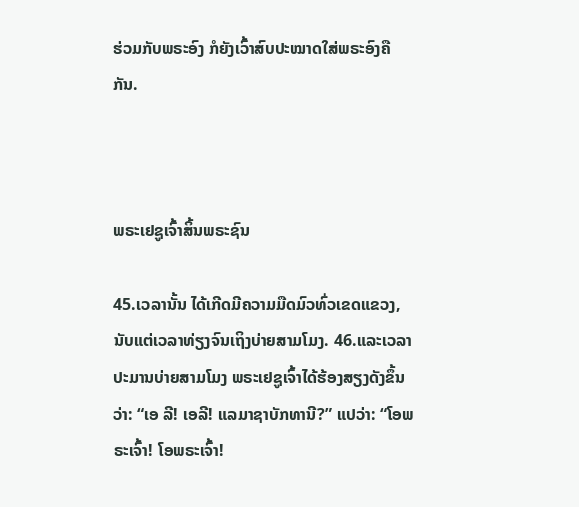ຮ່ວມກັບພຣະອົງ ກໍຍັງເວົ້າສົບປະໝາດໃສ່ພຣະອົງຄືກັນ.



ພຣະເຢຊູເຈົ້າສິ້ນພຣະຊົນ

45.ເວລານັ້ນ ໄດ້ເກີດມີຄວາມມືດມົວທົ່ວເຂດແຂວງ, ນັບແຕ່ເວລາທ່ຽງຈົນເຖິງບ່າຍສາມໂມງ. 46.ແລະເວລາປະມານບ່າຍສາມໂມງ ພຣະເຢຊູເຈົ້າໄດ້ຮ້ອງສຽງດັງຂຶ້ນວ່າ: “ເອ ລີ! ເອລີ! ແລມາຊາບັກທານີ?” ແປວ່າ: “ໂອພຣະເຈົ້າ! ໂອພຣະເຈົ້າ!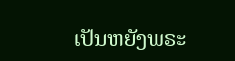ເປັນຫຍັງພຣະ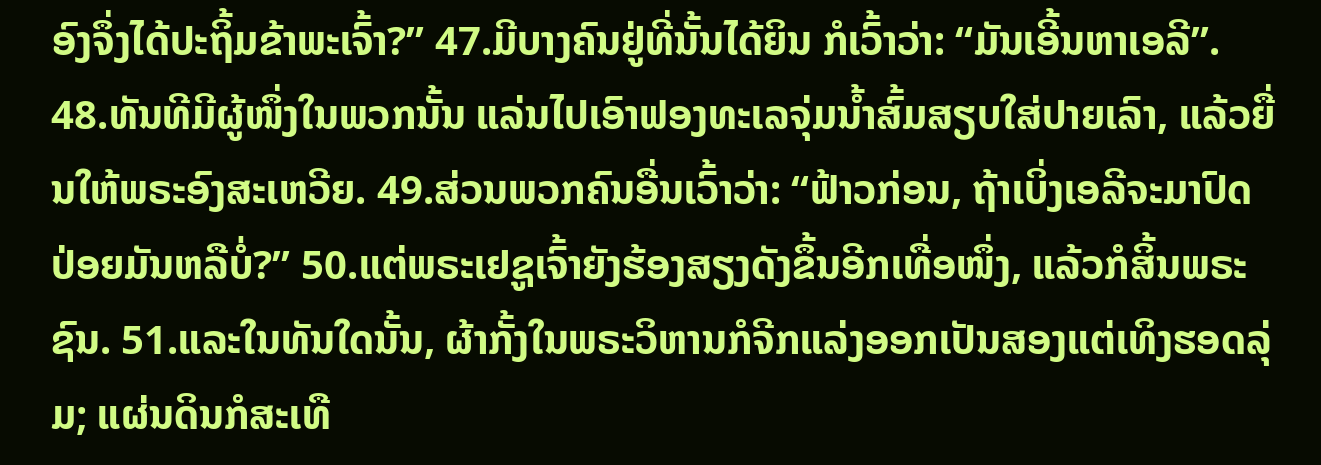ອົງຈຶ່ງໄດ້ປະຖິ້ມຂ້າພະເຈົ້າ?” 47.ມີບາງຄົນຢູ່ທີ່ນັ້ນໄດ້ຍິນ ກໍເວົ້າວ່າ: “ມັນເອີ້ນຫາເອລີ”. 48.ທັນທີມີຜູ້ໜຶ່ງໃນພວກນັ້ນ ແລ່ນໄປເອົາຟອງທະເລຈຸ່ມນ້ຳສົ້ມສຽບໃສ່ປາຍເລົາ, ແລ້ວຍື່ນໃຫ້ພຣະອົງສະເຫວີຍ. 49.ສ່ວນພວກຄົນອື່ນເວົ້າວ່າ: “ຟ້າວກ່ອນ, ຖ້າເບິ່ງເອລີຈະມາປົດປ່ອຍມັນຫລືບໍ່?” 50.ແຕ່ພຣະເຢຊູເຈົ້າຍັງຮ້ອງສຽງດັງຂຶ້ນອີກເທື່ອໜຶ່ງ, ແລ້ວກໍສິ້ນພຣະຊົນ. 51.ແລະໃນທັນໃດນັ້ນ, ຜ້າກັ້ງໃນພຣະວິຫານກໍຈີກແລ່ງອອກເປັນສອງແຕ່ເທິງຮອດລຸ່ມ; ແຜ່ນດິນກໍສະເທື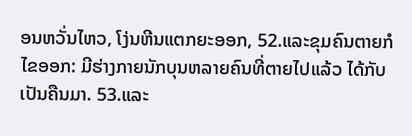ອນຫວັ່ນໄຫວ, ໂງ່ນຫີນແຕກຍະອອກ, 52.ແລະຂຸມຄົນຕາຍກໍໄຂອອກ: ມີຮ່າງກາຍນັກບຸນຫລາຍຄົນທີ່ຕາຍໄປແລ້ວ ໄດ້ກັບເປັນຄືນມາ. 53.ແລະ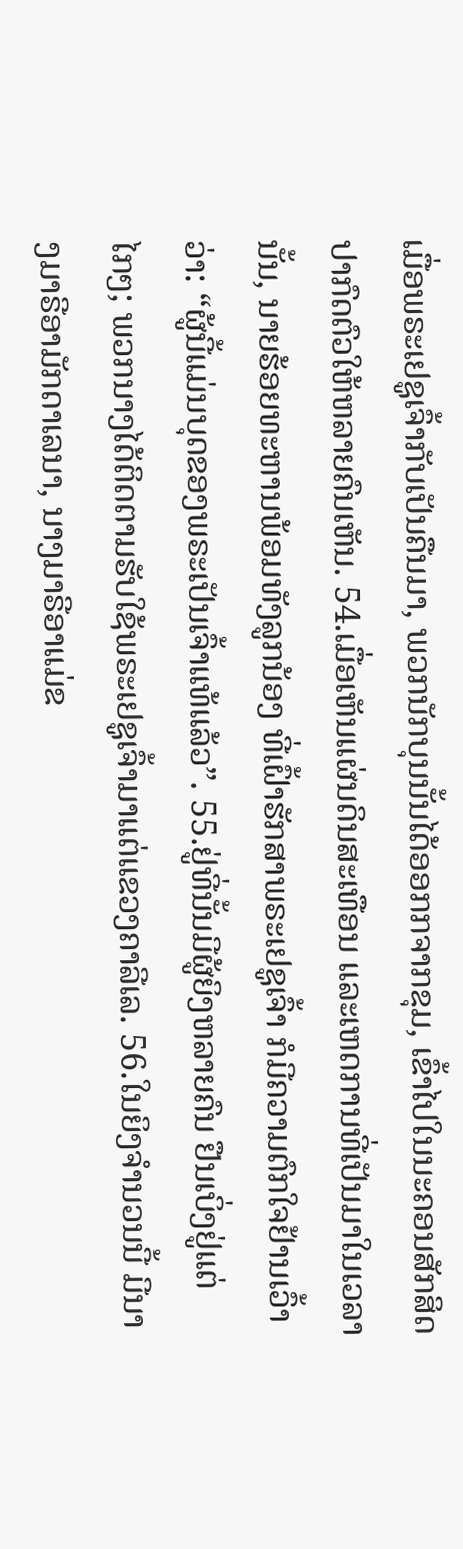ເມື່ອພຣະເຢຊູເຈົ້າກັບເປັນຄືນມາ, ພວກນັກບຸນນັ້ນໄດ້ອອກກຈາກຂຸມ, ເຂົ້າໄປໃນນະຄອນສັກສິດ ປາກົດຕົວໃຫ້ຫລາຍຄົນເຫັນ. 54.ເມື່ອເຫັນແຜ່ນດິນສະເທືອນ ແລະເຫດການທີ່ເປັນມາໃນເວລານັ້ນ, ນາຍຮ້ອຍທະຫານພ້ອມທັງລູກນ້ອງ ທີ່ເຝົ້າຮັກສາພຣະເຢຊູເຈົ້າ ກໍມີຄວາມຕົກໃຈຢ້ານເວົ້າວ່າ: “ຜູ້ນີ້ແມ່ນບຸດຂອງພຣະເປັນເຈົ້າແທ້ແລ້ວ”. 55.ຢູ່ທີ່ນັ້ນມີຜູ້ຍິງຫລາຍຄົນ ຢືນເບິ່ງຢູ່ແຕ່ໄກໆ; ພວກນາງໄດ້ຕິດຕາມຮັບໃຊ້ພຣະເຢຊູເຈົ້າມາແຕ່ແຂວງຄາລີເລ. 56.ໃນຍິງຈຳນວນນີ້ ມີນາງມາຣີອາມັກດາເລນາ, ນາງມາຣີອາແມ່ຂ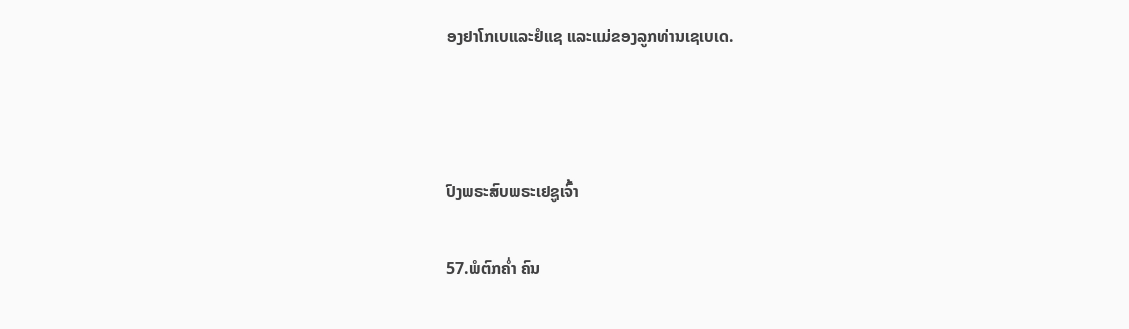ອງຢາໂກເບແລະຢໍແຊ ແລະແມ່ຂອງລູກທ່ານເຊເບເດ.



ປົງພຣະສົບພຣະເຢຊູເຈົ້າ

57.ພໍຕົກຄ່ຳ ຄົນ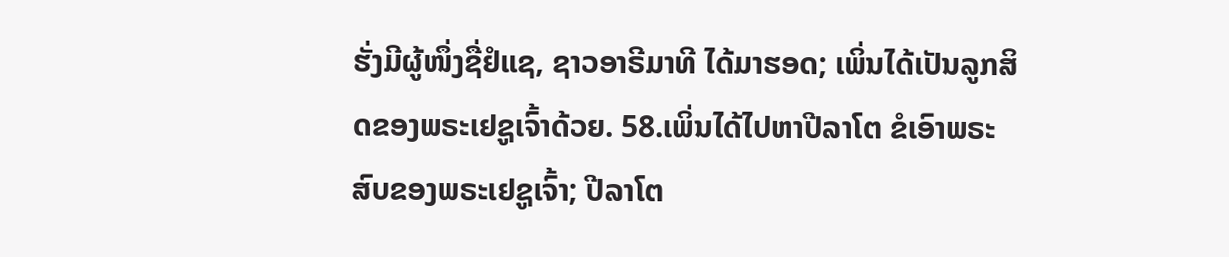ຮັ່ງມີຜູ້ໜຶ່ງຊື່ຢໍແຊ, ຊາວອາຣີມາທີ ໄດ້ມາຮອດ; ເພິ່ນໄດ້ເປັນລູກສິດຂອງພຣະເຢຊູເຈົ້າດ້ວຍ. 58.ເພິ່ນໄດ້ໄປຫາປີລາໂຕ ຂໍເອົາພຣະສົບຂອງພຣະເຢຊູເຈົ້າ; ປີລາໂຕ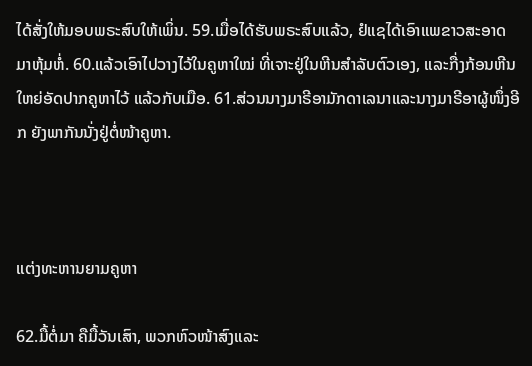ໄດ້ສັ່ງໃຫ້ມອບພຣະສົບໃຫ້ເພິ່ນ. 59.ເມື່ອໄດ້ຮັບພຣະສົບແລ້ວ, ຢໍແຊໄດ້ເອົາແພຂາວສະອາດມາຫຸ້ມຫໍ່. 60.ແລ້ວເອົາໄປວາງໄວ້ໃນຄູຫາໃໝ່ ທີ່ເຈາະຢູ່ໃນຫີນສຳລັບຕົວເອງ, ແລະກື່ງກ້ອນຫີນໃຫຍ່ອັດປາກຄູຫາໄວ້ ແລ້ວກັບເມືອ. 61.ສ່ວນນາງມາຣີອາມັກດາເລນາແລະນາງມາຣີອາຜູ້ໜຶ່ງອີກ ຍັງພາກັນນັ່ງຢູ່ຕໍ່ໜ້າຄູຫາ.



ແຕ່ງທະຫານຍາມຄູຫາ

62.ມື້ຕໍ່ມາ ຄືມື້ວັນເສົາ, ພວກຫົວໜ້າສົງແລະ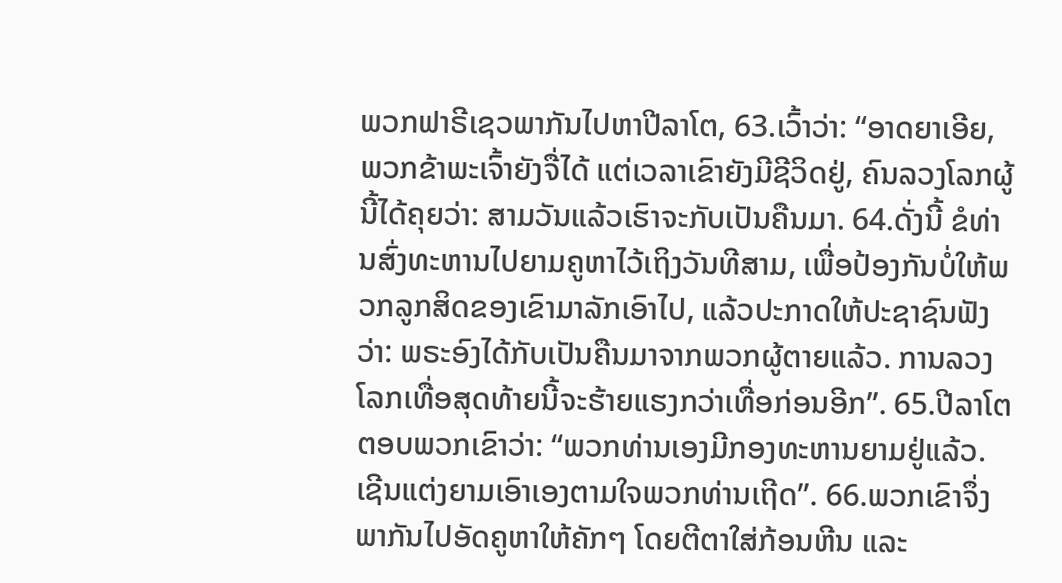ພວກຟາຣີເຊວພາກັນໄປຫາປີລາໂຕ, 63.ເວົ້າວ່າ: “ອາດຍາເອີຍ, ພວກຂ້າພະເຈົ້າຍັງຈື່ໄດ້ ແຕ່ເວລາເຂົາຍັງມີຊີວິດຢູ່, ຄົນລວງໂລກຜູ້ນີ້ໄດ້ຄຸຍວ່າ: ສາມວັນແລ້ວເຮົາຈະກັບເປັນຄືນມາ. 64.ດັ່ງນີ້ ຂໍທ່ານສົ່ງທະຫານໄປຍາມຄູຫາໄວ້ເຖິງວັນທີສາມ, ເພື່ອປ້ອງກັນບໍ່ໃຫ້ພວກລູກສິດຂອງເຂົາມາລັກເອົາໄປ, ແລ້ວປະກາດໃຫ້ປະຊາຊົນຟັງວ່າ: ພຣະອົງໄດ້ກັບເປັນຄືນມາຈາກພວກຜູ້ຕາຍແລ້ວ. ການລວງໂລກເທື່ອສຸດທ້າຍນີ້ຈະຮ້າຍແຮງກວ່າເທື່ອກ່ອນອີກ”. 65.ປີລາໂຕຕອບພວກເຂົາວ່າ: “ພວກທ່ານເອງມີກອງທະຫານຍາມຢູ່ແລ້ວ. ເຊີນແຕ່ງຍາມເອົາເອງຕາມໃຈພວກທ່ານເຖີດ”. 66.ພວກເຂົາຈຶ່ງພາກັນໄປອັດຄູຫາໃຫ້ຄັກໆ ໂດຍຕີຕາໃສ່ກ້ອນຫີນ ແລະ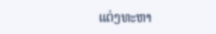ແຕ່ງທະຫາ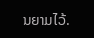ນຍາມໄວ້.